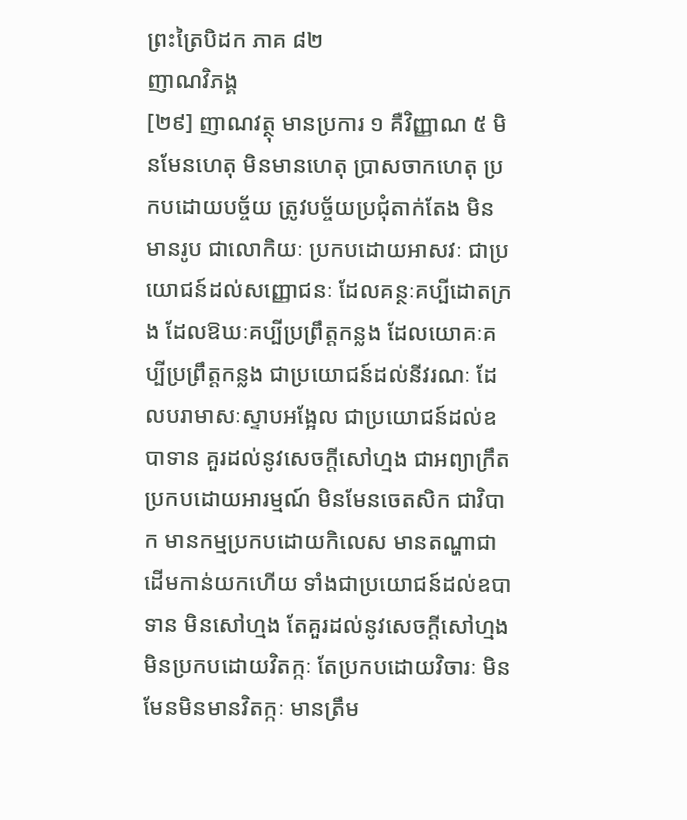ព្រះត្រៃបិដក ភាគ ៨២
ញាណវិភង្គ
[២៩] ញាណវត្ថុ មានប្រការ ១ គឺវិញ្ញាណ ៥ មិនមែនហេតុ មិនមានហេតុ ប្រាសចាកហេតុ ប្រកបដោយបច្ច័យ ត្រូវបច្ច័យប្រជុំតាក់តែង មិនមានរូប ជាលោកិយៈ ប្រកបដោយអាសវៈ ជាប្រយោជន៍ដល់សញ្ញោជនៈ ដែលគន្ថៈគប្បីដោតក្រង ដែលឱឃៈគប្បីប្រព្រឹត្តកន្លង ដែលយោគៈគប្បីប្រព្រឹត្តកន្លង ជាប្រយោជន៍ដល់នីវរណៈ ដែលបរាមាសៈស្ទាបអង្អែល ជាប្រយោជន៍ដល់ឧបាទាន គួរដល់នូវសេចក្តីសៅហ្មង ជាអព្យាក្រឹត ប្រកបដោយអារម្មណ៍ មិនមែនចេតសិក ជាវិបាក មានកម្មប្រកបដោយកិលេស មានតណ្ហាជាដើមកាន់យកហើយ ទាំងជាប្រយោជន៍ដល់ឧបាទាន មិនសៅហ្មង តែគួរដល់នូវសេចក្តីសៅហ្មង មិនប្រកបដោយវិតក្កៈ តែប្រកបដោយវិចារៈ មិនមែនមិនមានវិតក្កៈ មានត្រឹម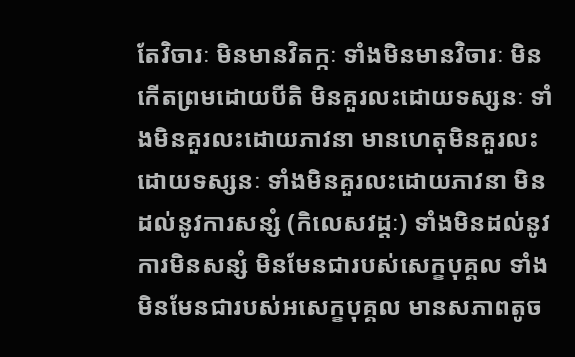តែវិចារៈ មិនមានវិតក្កៈ ទាំងមិនមានវិចារៈ មិនកើតព្រមដោយបីតិ មិនគួរលះដោយទស្សនៈ ទាំងមិនគួរលះដោយភាវនា មានហេតុមិនគួរលះដោយទស្សនៈ ទាំងមិនគួរលះដោយភាវនា មិនដល់នូវការសន្សំ (កិលេសវដ្ដៈ) ទាំងមិនដល់នូវការមិនសន្សំ មិនមែនជារបស់សេក្ខបុគ្គល ទាំងមិនមែនជារបស់អសេក្ខបុគ្គល មានសភាពតូច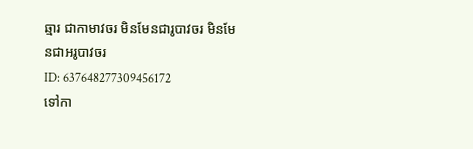ឆ្មារ ជាកាមាវចរ មិនមែនជារូបាវចរ មិនមែនជាអរូបាវចរ
ID: 637648277309456172
ទៅកា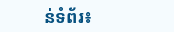ន់ទំព័រ៖